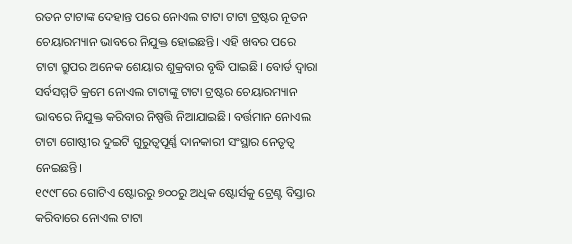ରତନ ଟାଟାଙ୍କ ଦେହାନ୍ତ ପରେ ନୋଏଲ ଟାଟା ଟାଟା ଟ୍ରଷ୍ଟର ନୂତନ ଚେୟାରମ୍ୟାନ ଭାବରେ ନିଯୁକ୍ତ ହୋଇଛନ୍ତି। ଏହି ଖବର ପରେ ଟାଟା ଗ୍ରୁପର ଅନେକ ଶେୟାର ଶୁକ୍ରବାର ବୃଦ୍ଧି ପାଇଛି। ବୋର୍ଡ ଦ୍ୱାରା ସର୍ବସମ୍ମତି କ୍ରମେ ନୋଏଲ ଟାଟାଙ୍କୁ ଟାଟା ଟ୍ରଷ୍ଟର ଚେୟାରମ୍ୟାନ ଭାବରେ ନିଯୁକ୍ତ କରିବାର ନିଷ୍ପତ୍ତି ନିଆଯାଇଛି। ବର୍ତ୍ତମାନ ନୋଏଲ ଟାଟା ଗୋଷ୍ଠୀର ଦୁଇଟି ଗୁରୁତ୍ୱପୂର୍ଣ୍ଣ ଦାନକାରୀ ସଂସ୍ଥାର ନେତୃତ୍ୱ ନେଇଛନ୍ତି।
୧୯୯୮ରେ ଗୋଟିଏ ଷ୍ଟୋରରୁ ୭୦୦ରୁ ଅଧିକ ଷ୍ଟୋର୍ସକୁ ଟ୍ରେଣ୍ଟ ବିସ୍ତାର କରିବାରେ ନୋଏଲ ଟାଟା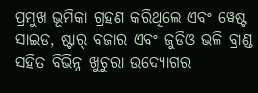ପ୍ରମୁଖ ଭୂମିକା ଗ୍ରହଣ କରିଥିଲେ ଏବଂ ୱେଷ୍ଟ ସାଇଡ, ଷ୍ଟାର୍ ବଜାର ଏବଂ ଜୁଡିଓ ଭଳି ବ୍ରାଣ୍ଡ ସହିତ ବିଭିନ୍ନ ଖୁଚୁରା ଉଦ୍ୟୋଗର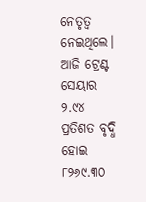ନେତୃତ୍ୱ ନେଇଥିଲେ। ଆଜି ଟ୍ରେଣ୍ଟ ସେୟାର ୨.୯୪ ପ୍ରତିଶତ ବୃଦ୍ଧି ହୋଇ ୮୨୬୯.୩୦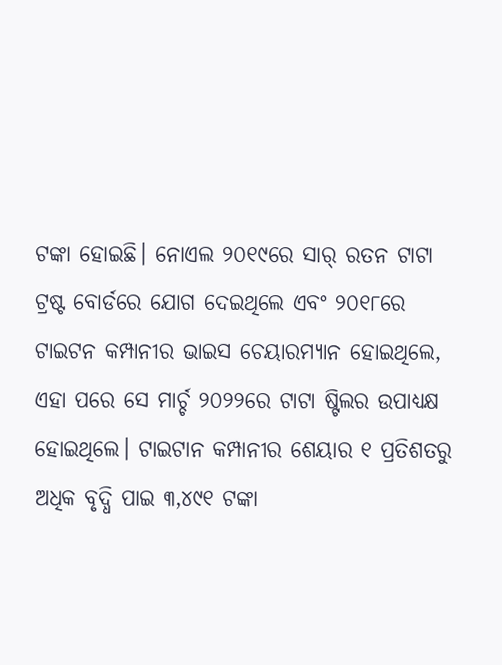ଟଙ୍କା ହୋଇଛି। ନୋଏଲ ୨୦୧୯ରେ ସାର୍ ରତନ ଟାଟା ଟ୍ରଷ୍ଟ ବୋର୍ଡରେ ଯୋଗ ଦେଇଥିଲେ ଏବଂ ୨୦୧୮ରେ ଟାଇଟନ କମ୍ପାନୀର ଭାଇସ ଚେୟାରମ୍ୟାନ ହୋଇଥିଲେ, ଏହା ପରେ ସେ ମାର୍ଚ୍ଚ ୨୦୨୨ରେ ଟାଟା ଷ୍ଟିଲର ଉପାଧ୍ୟକ୍ଷ ହୋଇଥିଲେ। ଟାଇଟାନ କମ୍ପାନୀର ଶେୟାର ୧ ପ୍ରତିଶତରୁ ଅଧିକ ବୃଦ୍ଧି ପାଇ ୩,୪୯୧ ଟଙ୍କା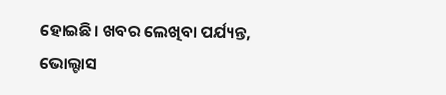ହୋଇଛି। ଖବର ଲେଖିବା ପର୍ଯ୍ୟନ୍ତ, ଭୋଲ୍ଟାସ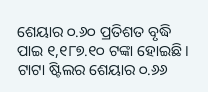ଶେୟାର ୦.୬୦ ପ୍ରତିଶତ ବୃଦ୍ଧି ପାଇ ୧,୧୮୭.୧୦ ଟଙ୍କା ହୋଇଛି । ଟାଟା ଷ୍ଟିଲର ଶେୟାର ୦.୬୬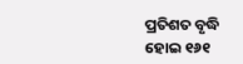ପ୍ରତିଶତ ବୃଦ୍ଧି ହୋଇ ୧୬୧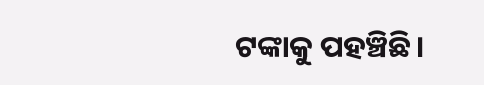ଟଙ୍କାକୁ ପହଞ୍ଚିଛି।